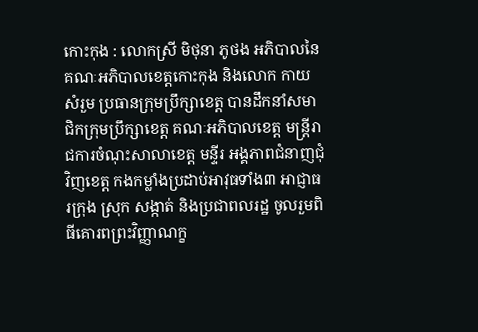កោះកុង : លោកស្រី មិថុនា ភូថង អភិបាលនៃគណៈអភិបាលខេត្តកោះកុង និងលោក កាយ សំរួម ប្រធានក្រុមប្រឹក្សាខេត្ត បានដឹកនាំសមាជិកក្រុមប្រឹក្សាខេត្ត គណៈអភិបាលខេត្ត មន្រ្តីរាជការចំណុះសាលាខេត្ត មន្ទីរ អង្គភាពជំនាញជុំវិញខេត្ត កងកម្លាំងប្រដាប់អាវុធទាំង៣ អាជ្ញាធរក្រុង ស្រុក សង្កាត់ និងប្រជាពលរដ្ឋ ចូលរួមពិធីគោរពព្រះវិញ្ញាណក្ខ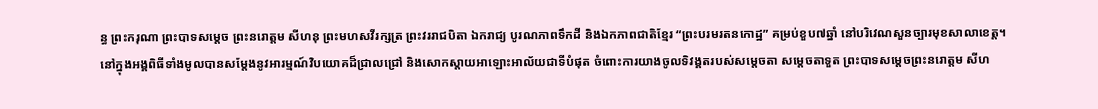ន្ធ ព្រះករុណា ព្រះបាទសម្ដេច ព្រះនរោត្តម សីហនុ ព្រះមហសវីរក្សត្រ ព្រះវររាជបិតា ឯករាជ្យ បូរណភាពទឹកដី និងឯកភាពជាតិខ្មែរ “ព្រះបរមរតនកោដ្ឋ” គម្រប់ខួប៧ឆ្នាំ នៅបរិវេណសួនច្បារមុខសាលាខេត្ត។
នៅក្នុងអង្គពិធីទាំងមូលបានសម្តែងនូវអារម្មណ៍វិបយោគដ៏ជ្រាលជ្រៅ និងសោកស្តាយអាឡោះអាល័យជាទីបំផុត ចំពោះការយាងចូលទិវង្គតរបស់សម្តេចតា សម្តេចតាទួត ព្រះបាទសម្តេចព្រះនរោត្តម សីហ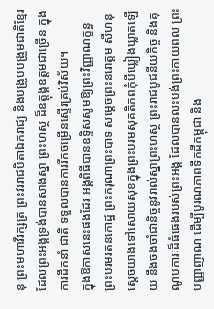នុ ព្រះមហាវីរក្សត្រ ព្រះវររាជបិតាឯករាជ្យ និងបង្រួបបង្រួមជាតិខ្មែរ ដែលព្រះអង្គទ្រង់បានសាងស្នា ព្រះហស្ថ ដ៏ឧត្តុង្គឧត្តមជាច្រើន ក្នុង ការដឹកនាំ ជាតិ ទទួលបានការរីកចម្រើនស្ទើរគ្រប់វិស័យ។
ក្នុងឱកាសនេះផងដែរ អង្គពិធីបានឧទ្ទិសសូមឱ្យព្រះវិញ្ញាណក្ខន្ធ ព្រះបរមរតនកោដ្ឋ ព្រះករុណាព្រះបាទ សម្ដេចព្រះនរោត្តម សីហនុ ស្តេចយាងទៅសោយសុខក្នុងព្រះបរមសុគតិភពកុំបីឃ្លៀងឃ្លាតឡើយ នឹងចងចាំជានិច្ចនូវរាល់ស្នាព្រះហស្ថ ព្រះរាជបូជនីយកិច្ច និងគុណូបការៈដ៏ធំធេងរបស់ព្រះអង្គ ដែលបានលះបង់ព្រះកាយពល ព្រះបញ្ញាញាណ ដើម្បីបូរណភាពទឹកដីកម្ពុជា និង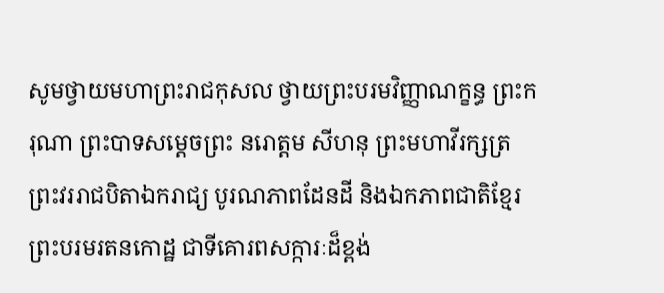សូមថ្វាយមហាព្រះរាជកុសល ថ្វាយព្រះបរមវិញ្ញាណក្ខន្ធ ព្រះករុណា ព្រះបាទសម្តេចព្រះ នរោត្តម សីហនុ ព្រះមហាវីរក្សត្រ ព្រះវររាជបិតាឯករាជ្យ បូរណភាពដែនដី និងឯកភាពជាតិខ្មែរ ព្រះបរមរតនកោដ្ឋ ជាទីគោរពសក្ការៈដ៏ខ្ពង់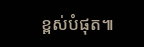ខ្ពស់បំផុត៕